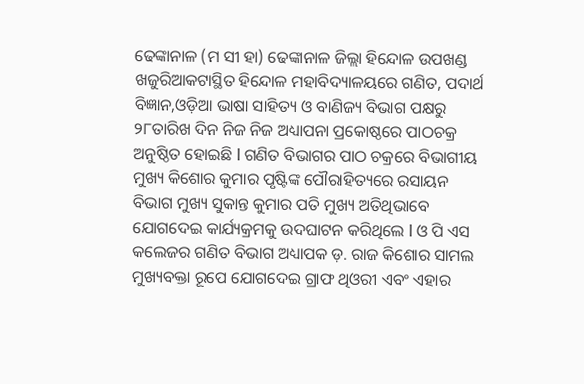ଢେଙ୍କାନାଳ (ମ ସୀ ହା) ଢେଙ୍କାନାଳ ଜିଲ୍ଲା ହିନ୍ଦୋଳ ଉପଖଣ୍ଡ ଖଜୁରିଆକଟାସ୍ଥିତ ହିନ୍ଦୋଳ ମହାବିଦ୍ୟାଳୟରେ ଗଣିତ, ପଦାର୍ଥ ବିଜ୍ଞାନ,ଓଡ଼ିଆ ଭାଷା ସାହିତ୍ୟ ଓ ବାଣିଜ୍ୟ ବିଭାଗ ପକ୍ଷରୁ ୨୮ତାରିଖ ଦିନ ନିଜ ନିଜ ଅଧ୍ୟାପନା ପ୍ରକୋଷ୍ଠରେ ପାଠଚକ୍ର ଅନୁଷ୍ଠିତ ହୋଇଛି l ଗଣିତ ବିଭାଗର ପାଠ ଚକ୍ରରେ ବିଭାଗୀୟ ମୁଖ୍ୟ କିଶୋର କୁମାର ପୃଷ୍ଟିଙ୍କ ପୌରାହିତ୍ୟରେ ରସାୟନ ବିଭାଗ ମୁଖ୍ୟ ସୁକାନ୍ତ କୁମାର ପତି ମୁଖ୍ୟ ଅତିଥିଭାବେ ଯୋଗଦେଇ କାର୍ଯ୍ୟକ୍ରମକୁ ଉଦଘାଟନ କରିଥିଲେ l ଓ ପି ଏସ କଲେଜର ଗଣିତ ବିଭାଗ ଅଧ୍ୟାପକ ଡ଼. ରାଜ କିଶୋର ସାମଲ ମୁଖ୍ୟବକ୍ତା ରୂପେ ଯୋଗଦେଇ ଗ୍ରାଫ ଥିଓରୀ ଏବଂ ଏହାର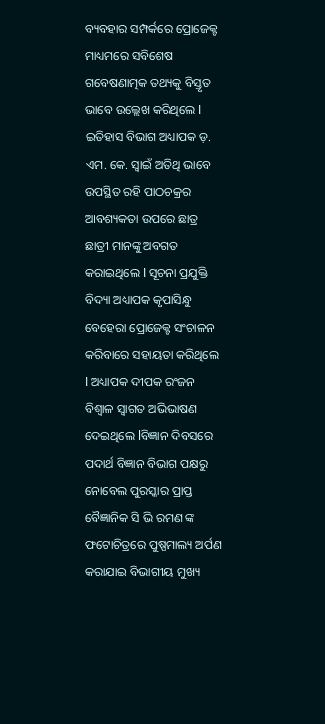ବ୍ୟବହାର ସମ୍ପର୍କରେ ପ୍ରୋଜେକ୍ଟ ମାଧ୍ୟମରେ ସବିଶେଷ ଗବେଷଣାତ୍ମକ ତଥ୍ୟକୁ ବିସ୍ତୃତ ଭାବେ ଉଲ୍ଲେଖ କରିଥିଲେ l ଇତିହାସ ବିଭାଗ ଅଧ୍ୟାପକ ଡ଼. ଏମ. କେ. ସ୍ୱାଇଁ ଅତିଥି ଭାବେ ଉପସ୍ଥିତ ରହି ପାଠଚକ୍ରର ଆବଶ୍ୟକତା ଉପରେ ଛାତ୍ର ଛାତ୍ରୀ ମାନଙ୍କୁ ଅବଗତ କରାଇଥିଲେ l ସୂଚନା ପ୍ରଯୁକ୍ତି ବିଦ୍ୟା ଅଧ୍ୟାପକ କୃପାସିନ୍ଧୁ ବେହେରା ପ୍ରୋଜେକ୍ଟ ସଂଚାଳନ କରିବାରେ ସହାୟତା କରିଥିଲେ l ଅଧ୍ୟାପକ ଦୀପକ ରଂଜନ ବିଶ୍ୱାଳ ସ୍ୱାଗତ ଅଭିଭାଷଣ ଦେଇଥିଲେ lବିଜ୍ଞାନ ଦିବସରେ ପଦାର୍ଥ ବିଜ୍ଞାନ ବିଭାଗ ପକ୍ଷରୁ ନୋବେଲ ପୁରସ୍କାର ପ୍ରାପ୍ତ ବୈଜ୍ଞାନିକ ସି ଭି ରମଣ ଙ୍କ ଫଟୋଚିତ୍ରରେ ପୁଷ୍ପମାଲ୍ୟ ଅର୍ପଣ କରାଯାଇ ବିଭାଗୀୟ ମୁଖ୍ୟ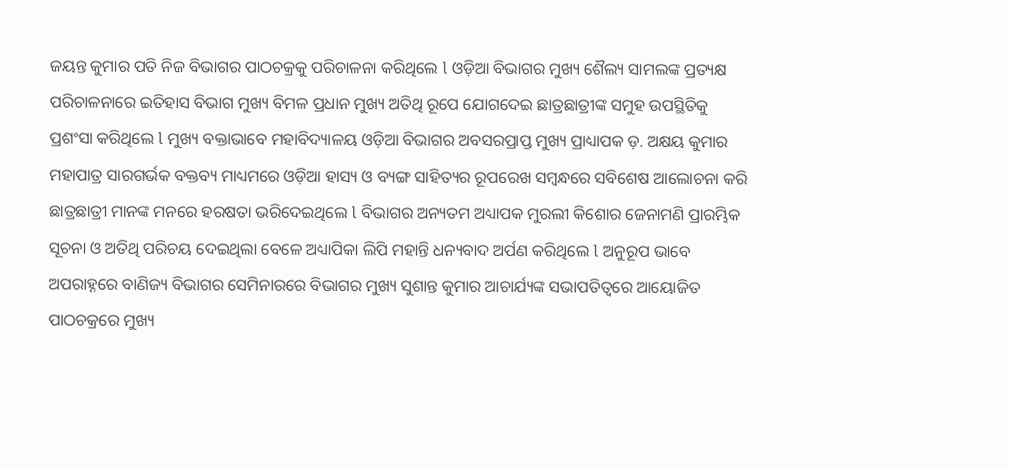ଜୟନ୍ତ କୁମାର ପତି ନିଜ ବିଭାଗର ପାଠଚକ୍ରକୁ ପରିଚାଳନା କରିଥିଲେ l ଓଡ଼ିଆ ବିଭାଗର ମୁଖ୍ୟ ଶୈଲ୍ୟ ସାମଲଙ୍କ ପ୍ରତ୍ୟକ୍ଷ ପରିଚାଳନାରେ ଇତିହାସ ବିଭାଗ ମୁଖ୍ୟ ବିମଳ ପ୍ରଧାନ ମୁଖ୍ୟ ଅତିଥି ରୂପେ ଯୋଗଦେଇ ଛାତ୍ରଛାତ୍ରୀଙ୍କ ସମୁହ ଉପସ୍ଥିତିକୁ ପ୍ରଶଂସା କରିଥିଲେ l ମୁଖ୍ୟ ବକ୍ତାଭାବେ ମହାବିଦ୍ୟାଳୟ ଓଡ଼ିଆ ବିଭାଗର ଅବସରପ୍ରାପ୍ତ ମୁଖ୍ୟ ପ୍ରାଧ୍ୟାପକ ଡ଼. ଅକ୍ଷୟ କୁମାର ମହାପାତ୍ର ସାରଗର୍ଭକ ବକ୍ତବ୍ୟ ମାଧ୍ୟମରେ ଓଡ଼ିଆ ହାସ୍ୟ ଓ ବ୍ୟଙ୍ଗ ସାହିତ୍ୟର ରୂପରେଖ ସମ୍ବନ୍ଧରେ ସବିଶେଷ ଆଲୋଚନା କରି ଛାତ୍ରଛାତ୍ରୀ ମାନଙ୍କ ମନରେ ହରଷତା ଭରିଦେଇଥିଲେ l ବିଭାଗର ଅନ୍ୟତମ ଅଧ୍ୟାପକ ମୁରଲୀ କିଶୋର ଜେନାମଣି ପ୍ରାରମ୍ଭିକ ସୂଚନା ଓ ଅତିଥି ପରିଚୟ ଦେଇଥିଲା ବେଳେ ଅଧ୍ୟାପିକା ଲିପି ମହାନ୍ତି ଧନ୍ୟବାଦ ଅର୍ପଣ କରିଥିଲେ l ଅନୁରୂପ ଭାବେ ଅପରାହ୍ନରେ ବାଣିଜ୍ୟ ବିଭାଗର ସେମିନାରରେ ବିଭାଗର ମୁଖ୍ୟ ସୁଶାନ୍ତ କୁମାର ଆଚାର୍ଯ୍ୟଙ୍କ ସଭାପତିତ୍ୱରେ ଆୟୋଜିତ ପାଠଚକ୍ରରେ ମୁଖ୍ୟ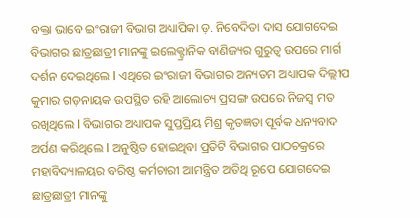ବକ୍ତା ଭାବେ ଇଂରାଜୀ ବିଭାଗ ଅଧ୍ୟାପିକା ଡ଼. ନିବେଦିତା ଦାସ ଯୋଗଦେଇ ବିଭାଗର ଛାତ୍ରଛାତ୍ରୀ ମାନଙ୍କୁ ଇଲେକ୍ଟ୍ରାନିକ ବାଣିଜ୍ୟର ଗୁରୁତ୍ୱ ଉପରେ ମାର୍ଗ ଦର୍ଶନ ଦେଇଥିଲେ l ଏଥିରେ ଇଂରାଜୀ ବିଭାଗର ଅନ୍ୟତମ ଅଧ୍ୟାପକ ଦିଲ୍ଲୀପ କୁମାର ଗଡ଼ନାୟକ ଉପସ୍ଥିତ ରହି ଆଲୋଚ୍ୟ ପ୍ରସଙ୍ଗ ଉପରେ ନିଜସ୍ୱ ମତ ରଖିଥିଲେ l ବିଭାଗର ଅଧ୍ୟାପକ ସୁପ୍ତପ୍ରିୟ ମିଶ୍ର କୃତଜ୍ଞତା ପୂର୍ବକ ଧନ୍ୟବାଦ ଅର୍ପଣ କରିଥିଲେ l ଅନୁଷ୍ଠିତ ହୋଇଥିବା ପ୍ରତିଟି ବିଭାଗର ପାଠଚକ୍ରରେ ମହାବିଦ୍ୟାଳୟର ବରିଷ୍ଠ କର୍ମଚାରୀ ଆମନ୍ତ୍ରିତ ଅତିଥି ରୂପେ ଯୋଗଦେଇ ଛାତ୍ରଛାତ୍ରୀ ମାନଙ୍କୁ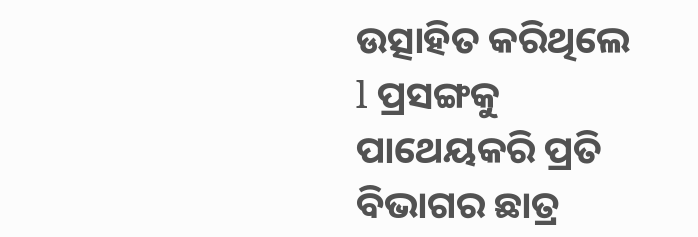ଉତ୍ସାହିତ କରିଥିଲେ l ପ୍ରସଙ୍ଗକୁ ପାଥେୟକରି ପ୍ରତି ବିଭାଗର ଛାତ୍ର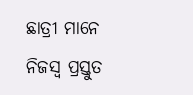ଛାତ୍ରୀ ମାନେ ନିଜସ୍ୱ ପ୍ରସ୍ତୁତ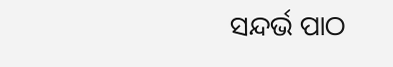ସନ୍ଦର୍ଭ ପାଠ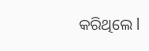କରିଥିଲେ l